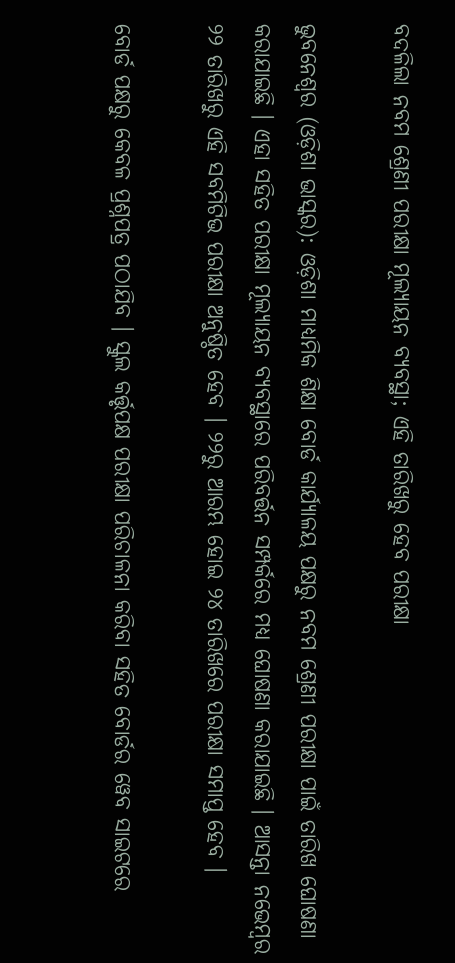ବଦଳିଲା ନବମ ଶ୍ରେଣୀ ପରୀକ୍ଷା ମୂଲ୍ୟାୟନ ବ୍ୟବସ୍ଥା; ଏହି ତାରିଖରୁ ହେବ ପରୀକ୍ଷା

ଭୁବନେଶ୍ୱର (ଓଡ଼ିଶା ଭାସ୍କର): ଓଡ଼ିଶା ମାଧ୍ୟମିକ ଶିକ୍ଷା ବୋର୍ଡ କାର୍ଯ୍ୟାଳୟ ପକ୍ଷରୁ ନବମ ଶ୍ରେଣୀ ପରୀକ୍ଷା ପାଇଁ ତାରିଖ ଘୋଷଣା କରାଯାଇଛି । ଏହା ସହିତ ପରୀକ୍ଷା ମୂଲ୍ୟାୟନ ବ୍ୟବସ୍ଥାରେ ପରିବର୍ତ୍ତନ ସମ୍ପର୍କରେ ମଧ୍ୟ ଘୋଷଣା କରାଯାଇଛି । ଆସନ୍ତା ନଭେମ୍ବର ୨୨ ତାରିଖରୁ ଏହି ସବମିଟିଭ ପରୀକ୍ଷା ଅନୁଷ୍ଠିତ ହେବ । ୨୨ରୁ ଆରମ୍ଭ ହୋଇ ୨୪ ତାରିଖରେ ପରୀକ୍ଷା ସମାପ୍ତ ହେବ ।

ବୋର୍ଡ ପକ୍ଷରୁ କେବଳ ପ୍ରଶ୍ନପତ୍ର ପଠାଯିବ । ସ୍କୁଲ କର୍ତ୍ତୃପକ୍ଷ ପରୀକ୍ଷା ପରିଚାଳନା କରିବା ସହିତ ବୋର୍ଡର ୱେବ ସାଇଟରେ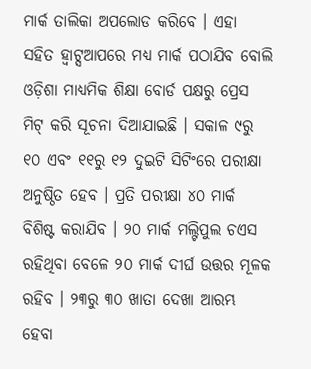ମାର୍କ ତାଲିକା ଅପଲୋଡ କରିବେ । ଏହା ସହିତ ହ୍ୱାଟ୍ସଆପରେ ମଧ୍ୟ ମାର୍କ ପଠାଯିବ ବୋଲି ଓଡ଼ିଶା ମାଧ୍ୟମିକ ଶିକ୍ଷା ବୋର୍ଡ ପକ୍ଷରୁ ପ୍ରେସ ମିଟ୍ କରି ସୂଚନା ଦିଆଯାଇଛି । ସକାଳ ୯ରୁ ୧୦ ଏବଂ ୧୧ରୁ ୧୨ ଦୁଇଟି ସିଟିଂରେ ପରୀକ୍ଷା ଅନୁଷ୍ଠିତ ହେବ । ପ୍ରତି ପରୀକ୍ଷା ୪୦ ମାର୍କ ବିଶିଷ୍ଟ କରାଯିବ । ୨୦ ମାର୍କ ମଲ୍ଟିପୁଲ ଚଏସ ରହିଥିବା ବେଳେ ୨୦ ମାର୍କ ଦୀର୍ଘ ଉତ୍ତର ମୂଳକ ରହିବ । ୨୩ରୁ ୩୦ ଖାତା ଦେଖା ଆରମ୍ଭ ହେବା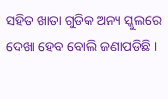ସହିତ ଖାତା ଗୁଡିକ ଅନ୍ୟ ସ୍କୁଲରେ ଦେଖା ହେବ ବୋଲି ଜଣାପଡିଛି ।